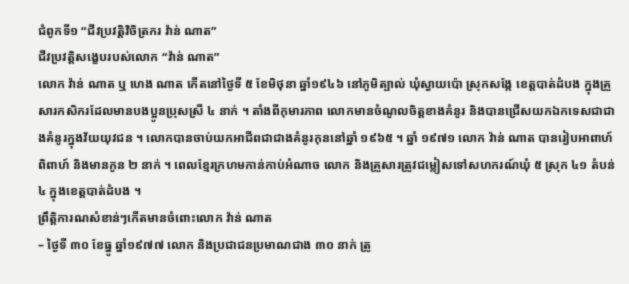ជំពូកទី១ “ជីវប្រវត្តិវិចិត្រករ វ៉ាន់ ណាត”
ជីវប្រវត្តិសង្ខេបរបស់លោក “វ៉ាន់ ណាត”
លោក វ៉ាន់ ណាត ឬ ហេង ណាត កើតនៅថ្ងៃទី ៥ ខែមិថុនា ឆ្នាំ១៩៤៦ នៅភូមិត្បាល់ ឃុំស្វាយប៉ោ ស្រុកសង្កែ ខេត្តបាត់ដំបង ក្នុងគ្រួសារកសិករដែលមានបងប្អូនប្រុសស្រី ៤ នាក់ ។ តាំងពីកុមារភាព លោកមានចំណូលចិត្តខាងគំនូរ និងបានជ្រើសយកឯកទេសជាជាងគំនូរក្នុងវ័យយុវជន ។ លោកបានចាប់យកអាជីពជាជាងគំនូរកុននៅឆ្នាំ ១៩៦៥ ។ ឆ្នាំ ១៩៧១ លោក វ៉ាន់ ណាត បានរៀបអាពាហ៍ពិពាហ៍ និងមានកូន ២ នាក់ ។ ពេលខ្មែរក្រហមកាន់កាប់អំណាច លោក និងគ្រួសារត្រូវជម្លៀសទៅសហករណ៍ឃុំ ៥ ស្រុក ៤១ តំបន់ ៤ ក្នុងខេត្តបាត់ដំបង ។
ព្រឹត្តិការណសំខាន់ៗកើតមានចំពោះលោក វ៉ាន់ ណាត
– ថ្ងៃទី ៣០ ខែធ្នូ ឆ្នាំ១៩៧៧ លោក និងប្រជាជនប្រមាណជាង ៣០ នាក់ ត្រូ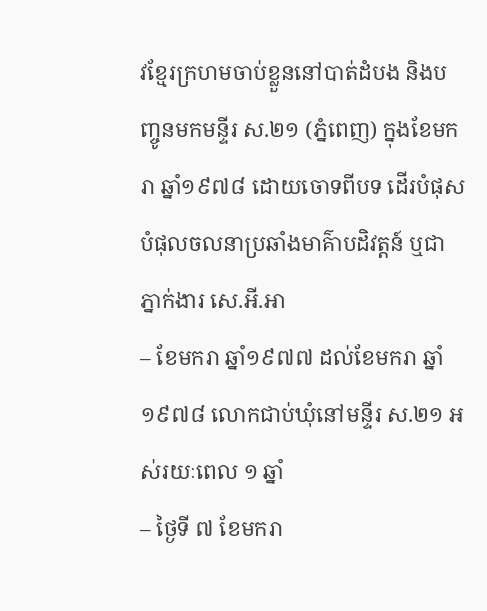វខ្មែរក្រហមចាប់ខ្លួននៅបាត់ដំបង និងបញ្ចូនមកមន្ទីរ ស.២១ (ភ្នំពេញ) ក្នុងខែមករា ឆ្នាំ១៩៧៨ ដោយចោទពីបទ ដើរបំផុសបំផុលចលនាប្រឆាំងមាគ៌ាបដិវត្តន៍ ឬជាភ្នាក់ងារ សេ.អី.អា
– ខែមករា ឆ្នាំ១៩៧៧ ដល់ខែមករា ឆ្នាំ១៩៧៨ លោកជាប់ឃុំនៅមន្ទីរ ស.២១ អស់រយៈពេល ១ ឆ្នាំ
– ថ្ងៃទី ៧ ខែមករា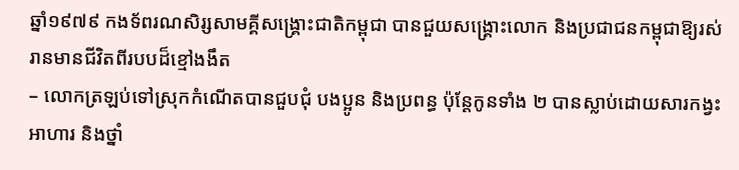ឆ្នាំ១៩៧៩ កងទ័ពរណសិរ្សសាមគ្គីសង្គ្រោះជាតិកម្ពុជា បានជួយសង្គ្រោះលោក និងប្រជាជនកម្ពុជាឱ្យរស់រានមានជីវិតពីរបបដ៏ខ្មៅងងឹត
– លោកត្រឡប់ទៅស្រុកកំណើតបានជួបជុំ បងប្អូន និងប្រពន្ធ ប៉ុន្តែកូនទាំង ២ បានស្លាប់ដោយសារកង្វះអាហារ និងថ្នាំ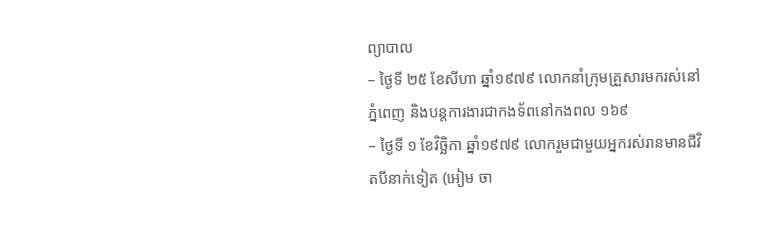ព្យាបាល
– ថ្ងៃទី ២៥ ខែសីហា ឆ្នាំ១៩៧៩ លោកនាំក្រុមគ្រួសារមករស់នៅភ្នំពេញ និងបន្តការងារជាកងទ័ពនៅកងពល ១៦៩
– ថ្ងៃទី ១ ខែវិច្ឆិកា ឆ្នាំ១៩៧៩ លោករួមជាមួយអ្នករស់រានមានជីវិតបីនាក់ទៀត (អៀម ចា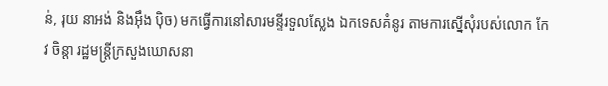ន់, រុយ នាអង់ និងអ៊ឹង ប៉ិច) មកធ្វើការនៅសារមន្ទីរទួលស្លែង ឯកទេសគំនូរ តាមការស្នើសុំរបស់លោក កែវ ចិន្តា រដ្ឋមន្ត្រីក្រសួងឃោសនា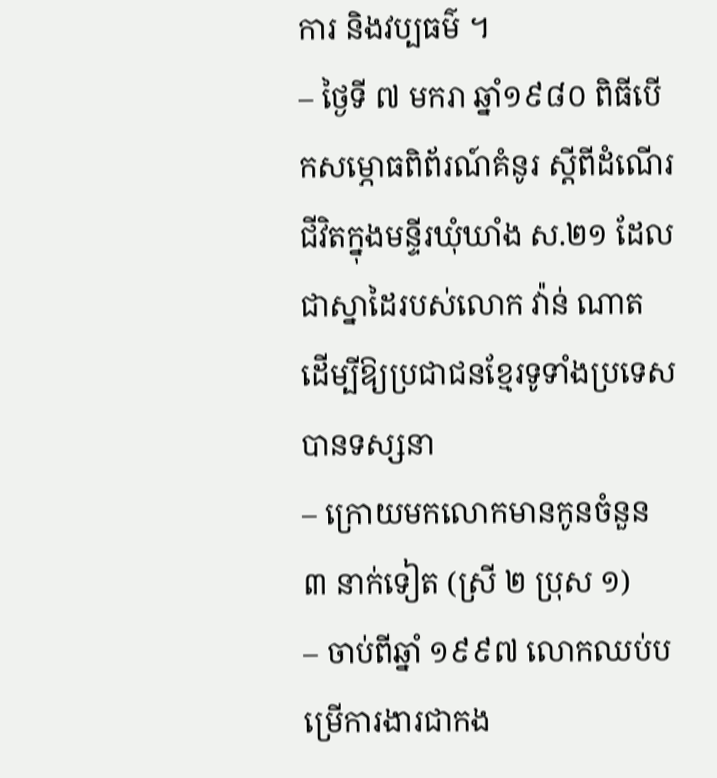ការ និងវប្បធម៌ ។
– ថ្ងៃទី ៧ មករា ឆ្នាំ១៩៨០ ពិធីបើកសម្ភោធពិព័រណ៍គំនូរ ស្ដីពីដំណើរជីវិតក្នុងមន្ទីរឃុំឃាំង ស.២១ ដែលជាស្នាដៃរបស់លោក វ៉ាន់ ណាត ដើម្បីឱ្យប្រជាជនខ្មែរទូទាំងប្រទេសបានទស្សនា
– ក្រោយមកលោកមានកូនចំនួន ៣ នាក់ទៀត (ស្រី ២ ប្រុស ១)
– ចាប់ពីឆ្នាំ ១៩៩៧ លោកឈប់បម្រើការងារជាកង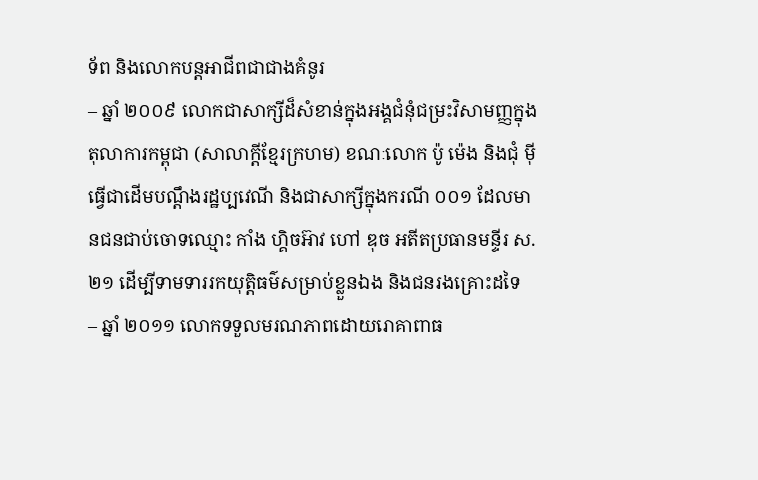ទ័ព និងលោកបន្តអាជីពជាជាងគំនូរ
– ឆ្នាំ ២០០៩ លោកជាសាក្សីដ៏សំខាន់ក្នុងអង្គជំនុំជម្រះវិសាមញ្ញក្នុងតុលាការកម្ពុជា (សាលាក្ដីខ្មែរក្រហម) ខណៈលោក ប៉ូ ម៉េង និងជុំ ម៉ី ធ្វើជាដើមបណ្ដឹងរដ្ឋប្បវេណី និងជាសាក្សីក្នុងករណី ០០១ ដែលមានជនជាប់ចោទឈ្មោះ កាំង ហ្គិចអ៊ាវ ហៅ ឌុច អតីតប្រធានមន្ទីរ ស.២១ ដើម្បីទាមទាររកយុត្តិធម៌សម្រាប់ខ្លួនឯង និងជនរងគ្រោះដទៃ
– ឆ្នាំ ២០១១ លោកទទួលមរណភាពដោយរោគាពាធ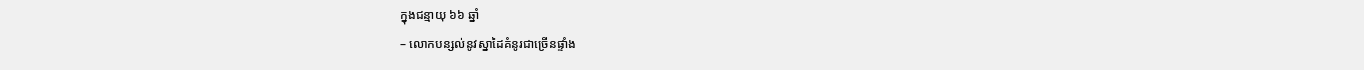ក្នុងជន្មាយុ ៦៦ ឆ្នាំ
– លោកបន្សល់នូវស្នាដៃគំនូរជាច្រើនផ្ទាំង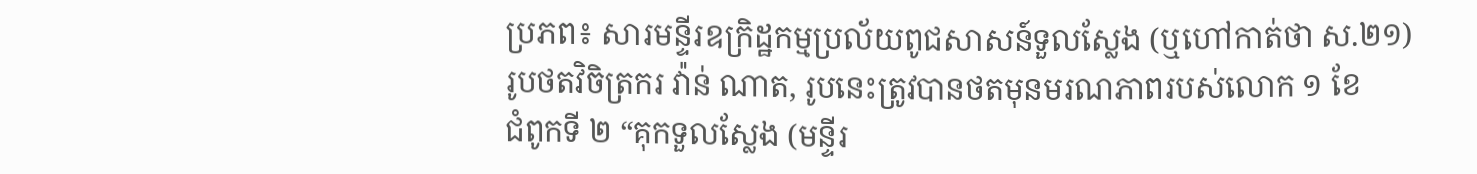ប្រភព៖ សារមន្ទីរឧក្រិដ្ឋកម្មប្រល័យពូជសាសន៍ទួលស្លែង (ឬហៅកាត់ថា ស.២១)
រូបថតវិចិត្រករ វ៉ាន់ ណាត, រូបនេះត្រូវបានថតមុនមរណភាពរបស់លោក ១ ខែ
ជំពូកទី ២ “គុកទួលស្លែង (មន្ទីរ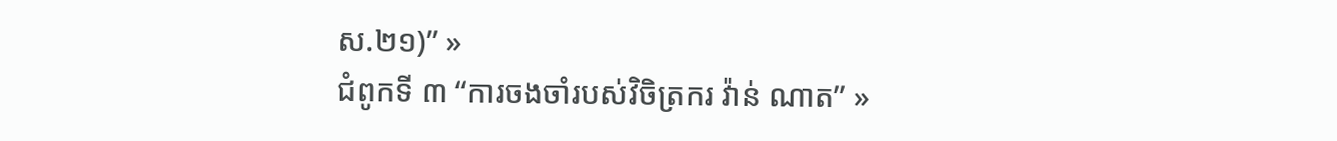ស.២១)” »
ជំពូកទី ៣ “ការចងចាំរបស់វិចិត្រករ វ៉ាន់ ណាត” »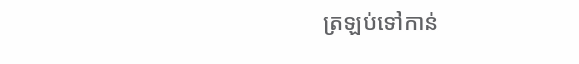ត្រឡប់ទៅកាន់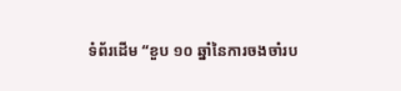ទំព័រដើម “ខួប ១០ ឆ្នាំនៃការចងចាំរប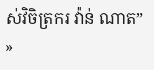ស់វិចិត្រករ វ៉ាន់ ណាត” »